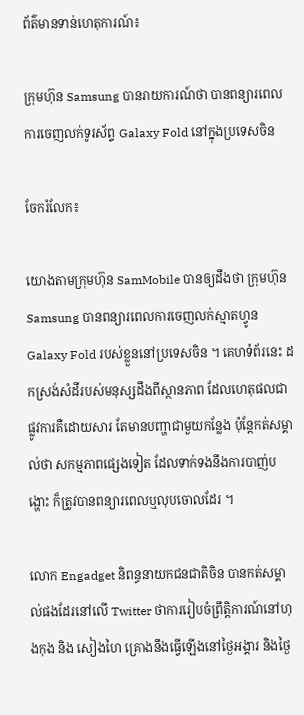ព័ត៌មានទាន់ហេតុការណ៍៖

ក្រុមហ៊ុន Samsung បានរាយការណ៍ថា បានពន្យារពេល ការចេញលក់ទូរស័ព្ទ Galaxy Fold នៅក្នុងប្រទេសចិន

ចែករំលែក៖

យោងតាមក្រុមហ៊ុន SamMobile បានឲ្យដឹងថា ក្រុមហ៊ុន Samsung បានពន្យារពេលការចេញលក់ស្មាតហ្វូន Galaxy Fold របស់ខ្លួននៅប្រទេសចិន ។ គេហទំព័រនេះ ដកស្រង់សំដីរបស់មនុស្សដឹងពីស្ថានភាព ដែលហេតុផលជាផ្លូវការគឺដោយសារ តែមានបញ្ហាជាមួយកន្លែង ប៉ុន្តែកត់សម្គាល់ថា សកម្មភាពផ្សេងទៀត ដែលទាក់ទងនឹងការបាញ់បង្ហោះ ក៏ត្រូវបានពន្យារពេលឬលុបចោលដែរ ។

លោក Engadget និពន្ធនាយកជនជាតិចិន បានកត់សម្គាល់ផងដែរនៅលើ Twitter ថាការរៀបចំព្រឹត្តិការណ៍នៅហុងកុង និង សៀងហៃ គ្រោងនឹងធ្វើឡើងនៅថ្ងៃអង្គារ និងថ្ងៃ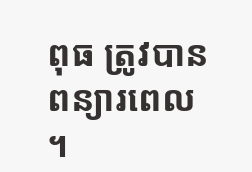ពុធ ត្រូវបានពន្យារពេល ។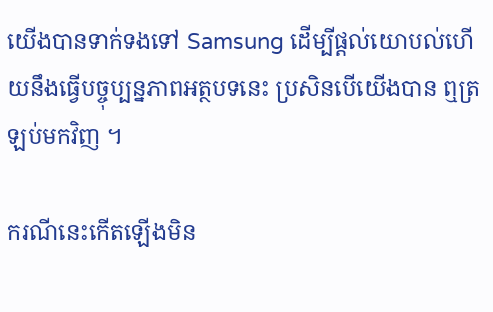យើងបានទាក់ទងទៅ Samsung ដើម្បីផ្តល់យោបល់ហើយនឹងធ្វើបច្ចុប្បន្នភាពអត្ថបទនេះ ប្រសិនបើយើងបាន ឮត្រឡប់មកវិញ ។

ករណីនេះកើតឡើងមិន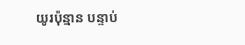យូរប៉ុន្មាន បន្ទាប់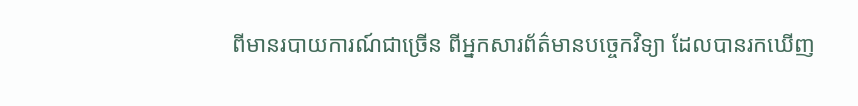ពីមានរបាយការណ៍ជាច្រើន ពីអ្នកសារព័ត៌មានបច្ចេកវិទ្យា ដែលបានរកឃើញ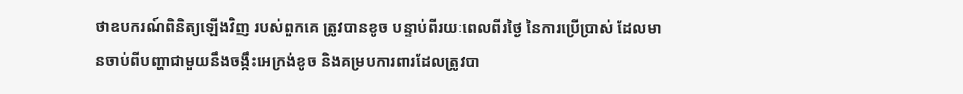ថាឧបករណ៍ពិនិត្យឡើងវិញ របស់ពួកគេ ត្រូវបានខូច បន្ទាប់ពីរយៈពេលពីរថ្ងៃ នៃការប្រើប្រាស់ ដែលមានចាប់ពីបញ្ហាជាមួយនឹងចង្កឹះអេក្រង់ខូច និងគម្របការពារដែលត្រូវបា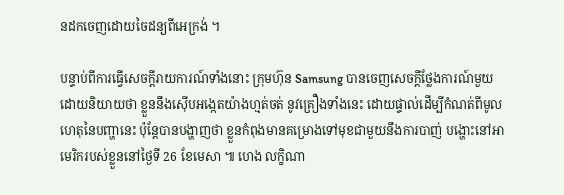នដកចេញដោយចៃដន្យពីអេក្រង់ ។

បន្ទាប់ពីការធ្វើសេចក្តីរាយការណ៍ទាំងនោះ ក្រុមហ៊ុន Samsung បានចេញសេចក្តីថ្លែងការណ៍មួយ ដោយនិយាយថា ខ្លួននឹងស៊ើបអង្កេតយ៉ាងហ្មត់ចត់ នូវគ្រឿងទាំងនេះ ដោយផ្ទាល់ដើម្បីកំណត់ពីមូលហេតុនៃបញ្ហានេះ ប៉ុន្តែបានបង្ហាញថា ខ្លួនកំពុងមានគម្រោងទៅមុខជាមួយនឹងការបាញ់ បង្ហោះនៅអាមេរិករបស់ខ្លួននៅថ្ងៃទី 26 ខែមេសា ៕ ហេង លក្ខិណា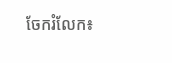ចែករំលែក៖